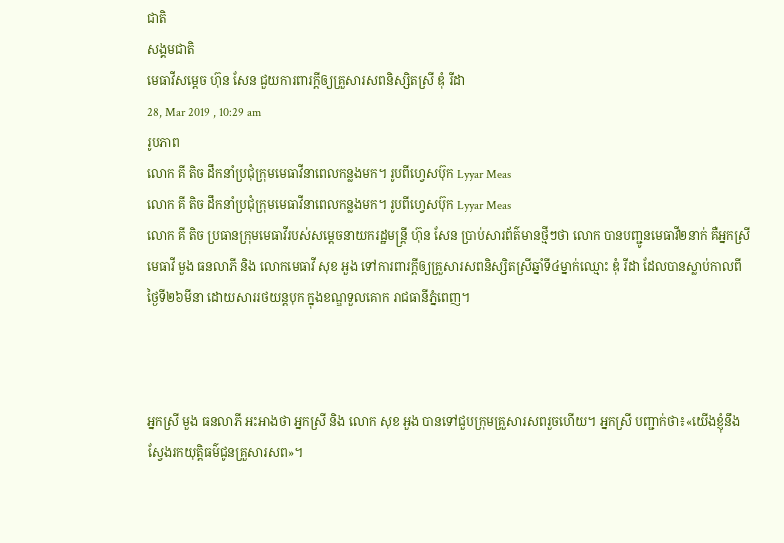ជាតិ
សង្គមជាតិ
មេធាវីសម្តេច ហ៊ុន សែន ជួយការពារក្តីឲ្យគ្រួសារសពនិស្សិតស្រី ឌុំ រីដា
28, Mar 2019 , 10:29 am
រូបភាព
លោក គី តិច ដឹកនាំប្រជុំក្រុមមេធាវីនាពេលកន្លងមក។ រូបពីហ្វេសប៊ុក Lyyar Meas
លោក គី តិច ដឹកនាំប្រជុំក្រុមមេធាវីនាពេលកន្លងមក។ រូបពីហ្វេសប៊ុក Lyyar Meas
លោក គី តិច ប្រធានក្រុមមេធាវីរបស់សម្តេចនាយករដ្ឋមន្រ្តី ហ៊ុន សែន ប្រាប់សារព័ត៌មានថ្មីៗថា លោក បានបញ្ជូនមេធាវី២នាក់ គឺអ្នកស្រីមេធាវី មួង ធនលាភី និង លោកមេធាវី សុខ អួង ទៅការពារក្តីឲ្យគ្រួសារសពនិស្សិតស្រីឆ្នាំទី៤ម្នាក់ឈ្មោះ ឌុំ រីដា ដែលបានស្លាប់កាលពីថ្ងៃទី២៦មីនា ដោយសាររថយន្តបុក ក្នុងខណ្ឌទួលគោក រាជធានីភ្នំពេញ។



អ្នកស្រី មួង ធនលាភី អះអាងថា អ្នកស្រី និង លោក សុខ អួង បានទៅជួបក្រុមគ្រួសារសពរួចហើយ។ អ្នកស្រី បញ្ជាក់ថា៖«យើងខ្ញុំនឹងស្វែងរកយុត្តិធម៌ជូនគ្រួសារសព»។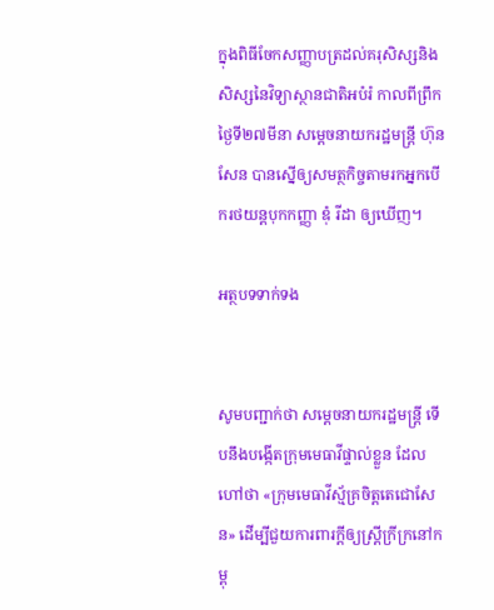ក្នុងពិធីចែកសញ្ញាបត្រដល់គរុសិស្សនិងសិស្សនៃវិទ្យាស្ថានជាតិអបំរំ កាលពីព្រឹកថ្ងៃទី២៧មីនា សម្តេចនាយករដ្ឋមន្រ្តី ហ៊ុន សែន បានស្នើឲ្យសមត្ថកិច្ចតាមរកអ្នកបើករថយន្តបុកកញ្ញា ឌុំ រីដា ឲ្យឃើញ។

អត្ថបទទាក់ទង


សូមបញ្ជាក់ថា សម្តេចនាយករដ្ឋមន្រ្តី ទើបនឹងបង្កើតក្រុមមេធាវីផ្ទាល់ខ្លួន ដែលហៅថា «ក្រុមមេធាវីស្ម័គ្រចិត្តតេជោសែន» ដើម្បីជួយការពារក្តីឲ្យស្រ្តីក្រីក្រនៅកម្ពុ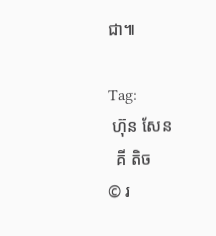ជា៕

Tag:
 ហ៊ុន សែន
  គី តិច
© រ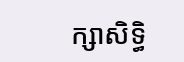ក្សាសិទ្ធិ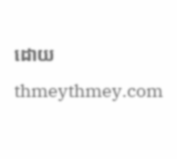ដោយ thmeythmey.com